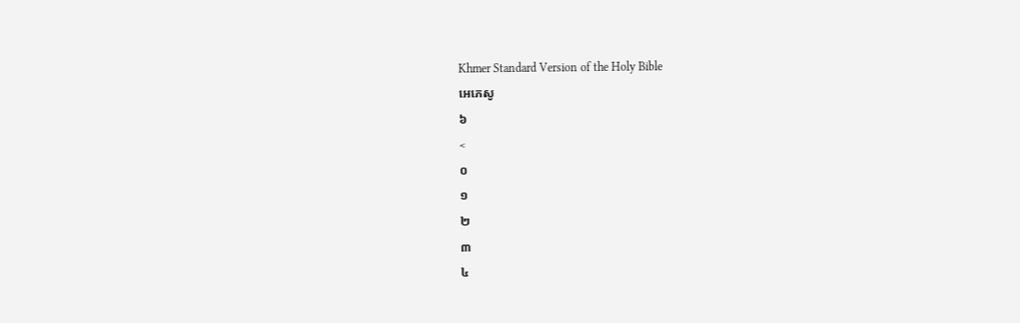Khmer Standard Version of the Holy Bible
អេភេសូ
៦
<
០
១
២
៣
៤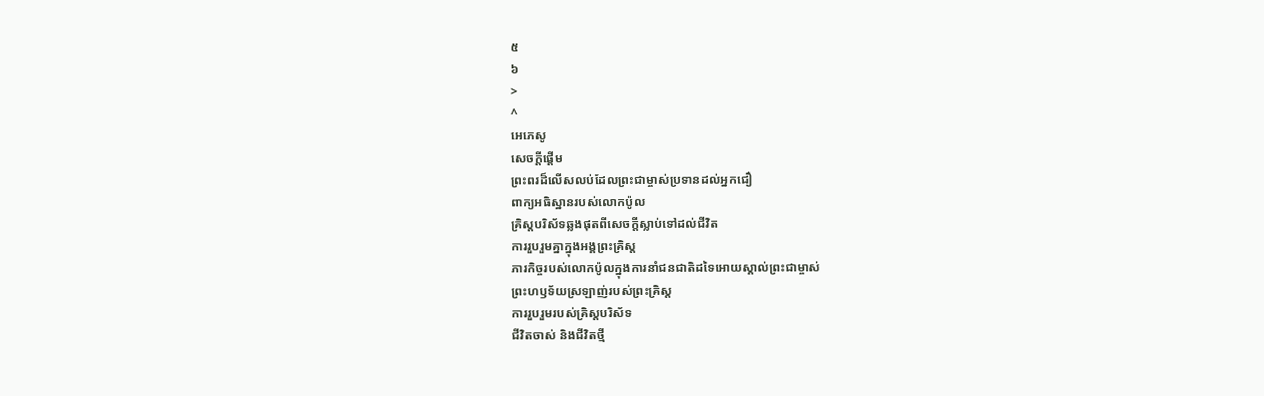៥
៦
>
^
អេភេសូ
សេចក្ដីផ្ដើម
ព្រះពរដ៏លើសលប់ដែលព្រះជាម្ចាស់ប្រទានដល់អ្នកជឿ
ពាក្យអធិស្ឋានរបស់លោកប៉ូល
គ្រិស្ដបរិស័ទឆ្លងផុតពីសេចក្ដីស្លាប់ទៅដល់ជីវិត
ការរួបរួមគ្នាក្នុងអង្គព្រះគ្រិស្ដ
ភារកិច្ចរបស់លោកប៉ូលក្នុងការនាំជនជាតិដទៃអោយស្គាល់ព្រះជាម្ចាស់
ព្រះហឫទ័យស្រឡាញ់របស់ព្រះគ្រិស្ដ
ការរួបរួមរបស់គ្រិស្ដបរិស័ទ
ជីវិតចាស់ និងជីវិតថ្មី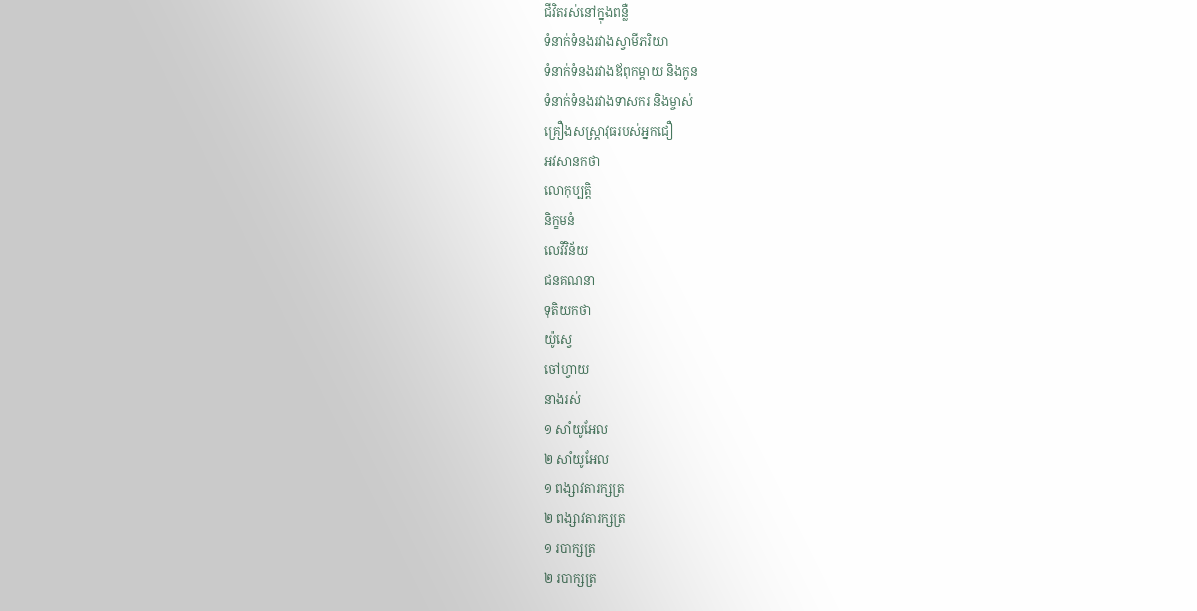ជីវិតរស់នៅក្នុងពន្លឺ
ទំនាក់ទំនងរវាងស្វាមីភរិយា
ទំនាក់ទំនងរវាងឪពុកម្ដាយ និងកូន
ទំនាក់ទំនងរវាងទាសករ និងម្ចាស់
គ្រឿងសស្រ្ដាវុធរបស់អ្នកជឿ
អវសានកថា
លោកុប្បត្តិ
និក្ខមនំ
លេវីវិន័យ
ជនគណនា
ទុតិយកថា
យ៉ូស្វេ
ចៅហ្វាយ
នាងរស់
១ សាំយូអែល
២ សាំយូអែល
១ ពង្សាវតារក្សត្រ
២ ពង្សាវតារក្សត្រ
១ របាក្សត្រ
២ របាក្សត្រ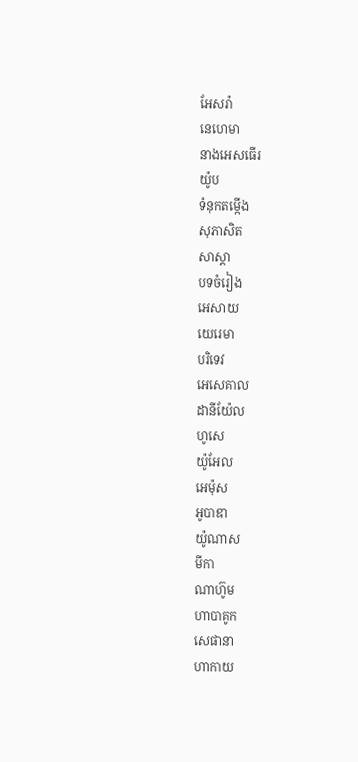អែសរ៉ា
នេហេមា
នាងអេសធើរ
យ៉ូប
ទំនុកតម្កើង
សុភាសិត
សាស្ដា
បទចំរៀង
អេសាយ
យេរេមា
បរិទេវ
អេសេគាល
ដានីយ៉ែល
ហូសេ
យ៉ូអែល
អេម៉ុស
អូបាឌា
យ៉ូណាស
មីកា
ណាហ៊ូម
ហាបាគូក
សេផានា
ហាកាយ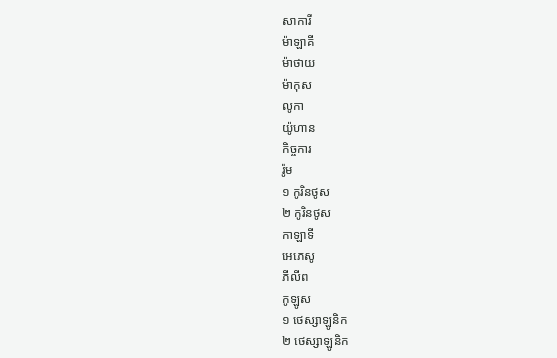សាការី
ម៉ាឡាគី
ម៉ាថាយ
ម៉ាកុស
លូកា
យ៉ូហាន
កិច្ចការ
រ៉ូម
១ កូរិនថូស
២ កូរិនថូស
កាឡាទី
អេភេសូ
ភីលីព
កូឡូស
១ ថេស្សាឡូនិក
២ ថេស្សាឡូនិក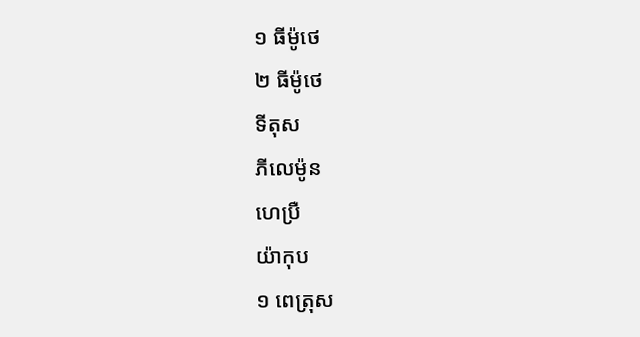១ ធីម៉ូថេ
២ ធីម៉ូថេ
ទីតុស
ភីលេម៉ូន
ហេប្រឺ
យ៉ាកុប
១ ពេត្រុស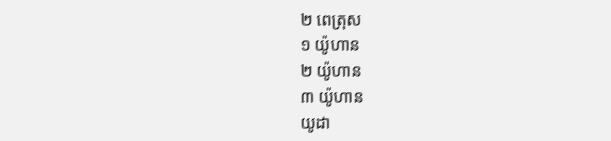២ ពេត្រុស
១ យ៉ូហាន
២ យ៉ូហាន
៣ យ៉ូហាន
យូដា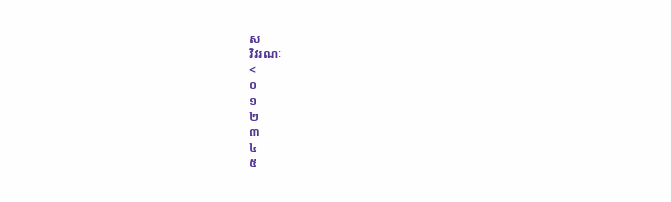ស
វិវរណៈ
<
០
១
២
៣
៤
៥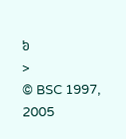៦
>
© BSC 1997, 2005